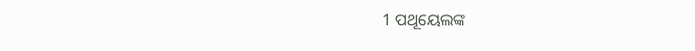1 ପଥୂୟେଲଙ୍କ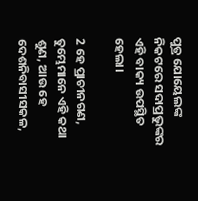ପୁତ୍ର ଯୋୟେଲଙ୍କ ନିକଟରେ ସଦାପ୍ରଭୁଙ୍କର ଏହି ବାକ୍ୟ ଉପସ୍ଥିତ ହେଲା।

2 ହେ ପ୍ରାଚୀନଗଣ, ତୁମ୍ଭେମାନେ ଏହି କଥା ଶୁଣ, ଆଉ ହେ ଦେଶନିବାସୀସକଳ,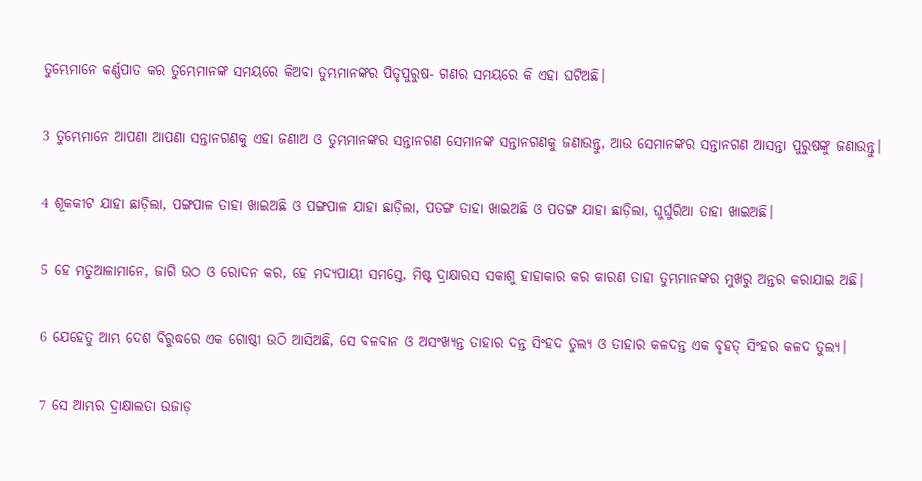ତୁମ୍ଭେମାନେ କର୍ଣ୍ଣପାତ କର ତୁମ୍ଭେମାନଙ୍କ ସମୟରେ କିଅବା ତୁମ୍ଭମାନଙ୍କର ପିତୃପୁରୁଷ- ଗଣର ସମୟରେ କି ଏହା ଘଟିଅଛି।

3 ତୁମ୍ଭେମାନେ ଆପଣା ଆପଣା ସନ୍ତାନଗଣକୁ ଏହା ଜଣାଅ ଓ ତୁମ୍ଭମାନଙ୍କର ସନ୍ତାନଗଣ ସେମାନଙ୍କ ସନ୍ତାନଗଣକୁ ଜଣାଉନ୍ତୁ, ଆଉ ସେମାନଙ୍କର ସନ୍ତାନଗଣ ଆସନ୍ତା ପୁରୁଷଙ୍କୁ ଜଣାଉନ୍ତୁ।

4 ଶୂକକୀଟ ଯାହା ଛାଡ଼ିଲା, ପଙ୍ଗପାଳ ତାହା ଖାଇଅଛି ଓ ପଙ୍ଗପାଳ ଯାହା ଛାଡ଼ିଲା, ପତଙ୍ଗ ତାହା ଖାଇଅଛି ଓ ପତଙ୍ଗ ଯାହା ଛାଡ଼ିଲା, ଘୁର୍ଘୁରିଆ ତାହା ଖାଇଅଛି।

5 ହେ ମତୁଆଳାମାନେ, ଜାଗି ଉଠ ଓ ରୋଦନ କର, ହେ ମଦ୍ୟପାୟୀ ସମସ୍ତେ, ମିଷ୍ଟ ଦ୍ରାକ୍ଷାରସ ସକାଶୁ ହାହାକାର କର କାରଣ ତାହା ତୁମ୍ଭମାନଙ୍କର ମୁଖରୁ ଅନ୍ତର କରାଯାଇ ଅଛି।

6 ଯେହେତୁ ଆମ୍ଭ ଦେଶ ବିରୁଦ୍ଧରେ ଏକ ଗୋଷ୍ଠୀ ଉଠି ଆସିଅଛି, ସେ ବଳବାନ ଓ ଅସଂଖ୍ୟନ୍ତ ତାହାର ଦନ୍ତ ସିଂହଦ ତୁଲ୍ୟ ଓ ତାହାର କଳଦନ୍ତ ଏକ ବୃହତ୍‍ ସିଂହର କଳଦ ତୁଲ୍ୟ।

7 ସେ ଆମ୍ଭର ଦ୍ରାକ୍ଷାଲତା ଉଜାଡ଼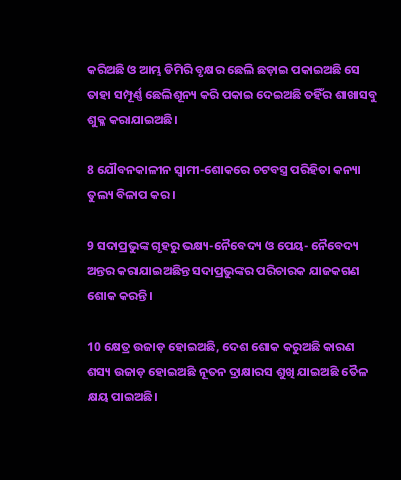କରିଅଛି ଓ ଆମ୍ଭ ଡିମିରି ବୃକ୍ଷର ଛେଲି ଛଡ଼ାଇ ପକାଇଅଛି ସେ ତାହା ସମ୍ପୂର୍ଣ୍ଣ ଛେଲିଶୂନ୍ୟ କରି ପକାଇ ଦେଇଅଛି ତହିଁର ଶାଖାସବୁ ଶୁକ୍ଳ କରାଯାଇଅଛି।

8 ଯୌବନକାଳୀନ ସ୍ୱାମୀ-ଶୋକରେ ଚଟବସ୍ତ୍ର ପରିହିତା କନ୍ୟା ତୁଲ୍ୟ ବିଳାପ କର।

9 ସଦାପ୍ରଭୁଙ୍କ ଗୃହରୁ ଭକ୍ଷ୍ୟ-ନୈବେଦ୍ୟ ଓ ପେୟ- ନୈବେଦ୍ୟ ଅନ୍ତର କରାଯାଇଅଛିନ୍ତ ସଦାପ୍ରଭୁଙ୍କର ପରିଚାରକ ଯାଜକଗଣ ଶୋକ କରନ୍ତି।

10 କ୍ଷେତ୍ର ଉଜାଡ଼ ହୋଇଅଛି, ଦେଶ ଶୋକ କରୁଅଛି କାରଣ ଶସ୍ୟ ଉଜାଡ଼ ହୋଇଅଛି ନୂତନ ଦ୍ରାକ୍ଷାରସ ଶୁଖି ଯାଇଅଛି ତୈଳ କ୍ଷୟ ପାଇଅଛି।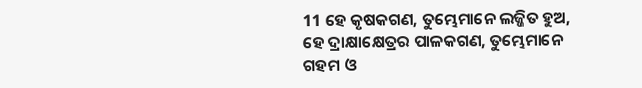11 ହେ କୃଷକଗଣ, ତୁମ୍ଭେମାନେ ଲଜ୍ଜିତ ହୁଅ, ହେ ଦ୍ରାକ୍ଷାକ୍ଷେତ୍ରର ପାଳକଗଣ, ତୁମ୍ଭେମାନେ ଗହମ ଓ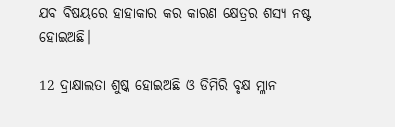ଯବ ବିଷୟରେ ହାହାକାର କର କାରଣ କ୍ଷେତ୍ରର ଶସ୍ୟ ନଷ୍ଟ ହୋଇଅଛି।

12 ଦ୍ରାକ୍ଷାଲତା ଶୁଷ୍କ ହୋଇଅଛି ଓ ଡିମିରି ବୃକ୍ଷ ମ୍ଳାନ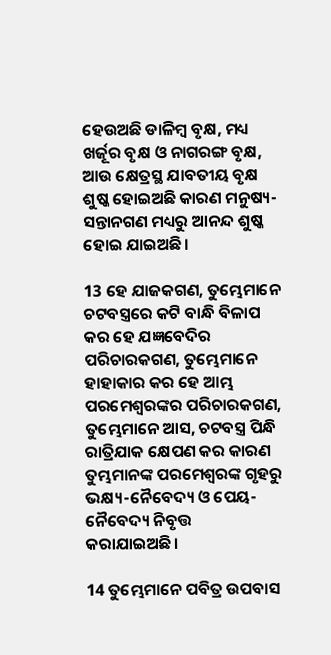ହେଉଅଛି ଡାଳିମ୍ବ ବୃକ୍ଷ, ମଧ୍ୟ ଖର୍ଜୂର ବୃକ୍ଷ ଓ ନାଗରଙ୍ଗ ବୃକ୍ଷ, ଆଉ କ୍ଷେତ୍ରସ୍ଥ ଯାବତୀୟ ବୃକ୍ଷ ଶୁଷ୍କ ହୋଇଅଛି କାରଣ ମନୁଷ୍ୟ-ସନ୍ତାନଗଣ ମଧ୍ୟରୁ ଆନନ୍ଦ ଶୁଷ୍କ ହୋଇ ଯାଇଅଛି।

13 ହେ ଯାଜକଗଣ, ତୁମ୍ଭେମାନେ ଚଟବସ୍ତ୍ରରେ କଟି ବାନ୍ଧି ବିଳାପ କର ହେ ଯଜ୍ଞବେଦିର ପରିଚାରକଗଣ, ତୁମ୍ଭେମାନେ ହାହାକାର କର ହେ ଆମ୍ଭ ପରମେଶ୍ୱରଙ୍କର ପରିଚାରକଗଣ, ତୁମ୍ଭେମାନେ ଆସ, ଚଟବସ୍ତ୍ର ପିନ୍ଧି ରାତ୍ରିଯାକ କ୍ଷେପଣ କର କାରଣ ତୁମ୍ଭମାନଙ୍କ ପରମେଶ୍ୱରଙ୍କ ଗୃହରୁ ଭକ୍ଷ୍ୟ-ନୈବେଦ୍ୟ ଓ ପେୟ-ନୈବେଦ୍ୟ ନିବୃତ୍ତ କରାଯାଇଅଛି।

14 ତୁମ୍ଭେମାନେ ପବିତ୍ର ଉପବାସ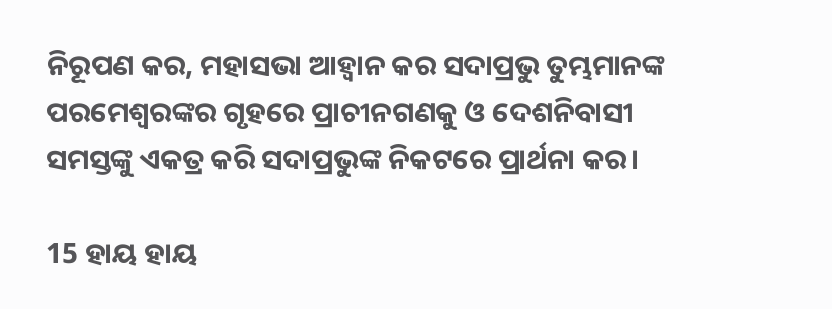ନିରୂପଣ କର, ମହାସଭା ଆହ୍ୱାନ କର ସଦାପ୍ରଭୁ ତୁମ୍ଭମାନଙ୍କ ପରମେଶ୍ୱରଙ୍କର ଗୃହରେ ପ୍ରାଚୀନଗଣକୁ ଓ ଦେଶନିବାସୀ ସମସ୍ତଙ୍କୁ ଏକତ୍ର କରି ସଦାପ୍ରଭୁଙ୍କ ନିକଟରେ ପ୍ରାର୍ଥନା କର।

15 ହାୟ ହାୟ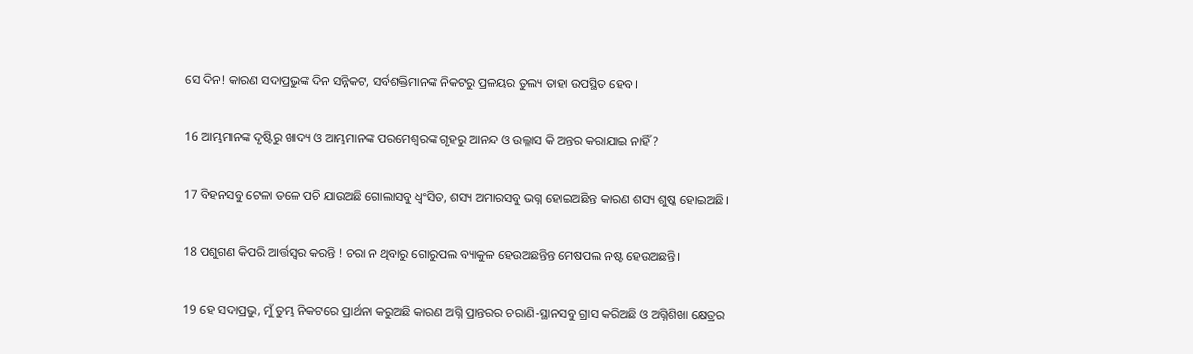ସେ ଦିନ! କାରଣ ସଦାପ୍ରଭୁଙ୍କ ଦିନ ସନ୍ନିକଟ, ସର୍ବଶକ୍ତିମାନଙ୍କ ନିକଟରୁ ପ୍ରଳୟର ତୁଲ୍ୟ ତାହା ଉପସ୍ଥିତ ହେବ।

16 ଆମ୍ଭମାନଙ୍କ ଦୃଷ୍ଟିରୁ ଖାଦ୍ୟ ଓ ଆମ୍ଭମାନଙ୍କ ପରମେଶ୍ୱରଙ୍କ ଗୃହରୁ ଆନନ୍ଦ ଓ ଉଲ୍ଳାସ କି ଅନ୍ତର କରାଯାଇ ନାହିଁ?

17 ବିହନସବୁ ଟେଳା ତଳେ ପଚି ଯାଉଅଛି ଗୋଲାସବୁ ଧ୍ୱଂସିତ, ଶସ୍ୟ ଅମାରସବୁ ଭଗ୍ନ ହୋଇଅଛିନ୍ତ କାରଣ ଶସ୍ୟ ଶୁଷ୍କ ହୋଇଅଛି।

18 ପଶୁଗଣ କିପରି ଆର୍ତ୍ତସ୍ୱର କରନ୍ତି ! ଚରା ନ ଥିବାରୁ ଗୋରୁପଲ ବ୍ୟାକୁଳ ହେଉଅଛନ୍ତିନ୍ତ ମେଷପଲ ନଷ୍ଟ ହେଉଅଛନ୍ତି।

19 ହେ ସଦାପ୍ରଭୁ, ମୁଁ ତୁମ୍ଭ ନିକଟରେ ପ୍ରାର୍ଥନା କରୁଅଛି କାରଣ ଅଗ୍ନି ପ୍ରାନ୍ତରର ଚରାଣି-ସ୍ଥାନସବୁ ଗ୍ରାସ କରିଅଛି ଓ ଅଗ୍ନିଶିଖା କ୍ଷେତ୍ରର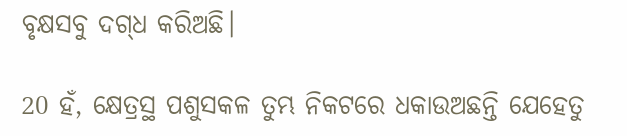ବୃକ୍ଷସବୁ ଦଗ୍‍ଧ କରିଅଛି।

20 ହଁ, କ୍ଷେତ୍ରସ୍ଥ ପଶୁସକଳ ତୁମ୍ଭ ନିକଟରେ ଧକାଉଅଛନ୍ତି ଯେହେତୁ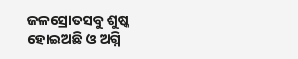ଜଳସ୍ରୋତସବୁ ଶୁଷ୍କ ହୋଇଅଛି ଓ ଅଗ୍ନି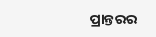ପ୍ରାନ୍ତରର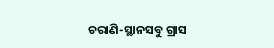ଚରାଣି-ସ୍ଥାନସବୁ ଗ୍ରାସ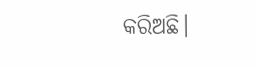କରିଅଛି।